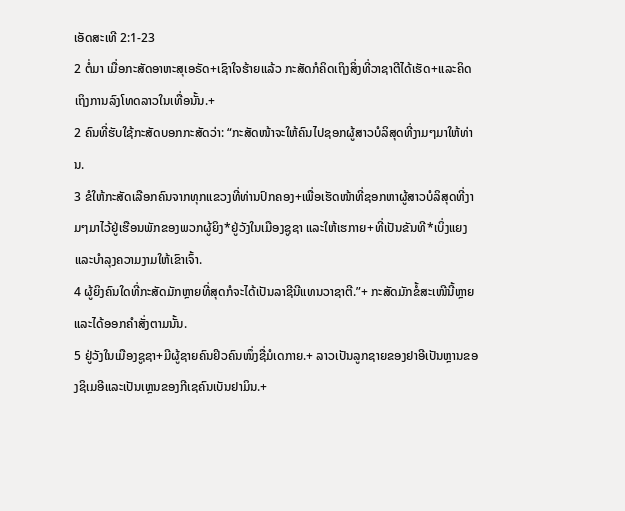ເອັດສະເທີ 2:1-23
2 ຕໍ່ມາ ເມື່ອກະສັດອາຫະສຸເອຣັດ+ເຊົາໃຈຮ້າຍແລ້ວ ກະສັດກໍຄິດເຖິງສິ່ງທີ່ວາຊາຕີໄດ້ເຮັດ+ແລະຄິດເຖິງການລົງໂທດລາວໃນເທື່ອນັ້ນ.+
2 ຄົນທີ່ຮັບໃຊ້ກະສັດບອກກະສັດວ່າ: “ກະສັດໜ້າຈະໃຫ້ຄົນໄປຊອກຜູ້ສາວບໍລິສຸດທີ່ງາມໆມາໃຫ້ທ່ານ.
3 ຂໍໃຫ້ກະສັດເລືອກຄົນຈາກທຸກແຂວງທີ່ທ່ານປົກຄອງ+ເພື່ອເຮັດໜ້າທີ່ຊອກຫາຜູ້ສາວບໍລິສຸດທີ່ງາມໆມາໄວ້ຢູ່ເຮືອນພັກຂອງພວກຜູ້ຍິງ*ຢູ່ວັງໃນເມືອງຊູຊາ ແລະໃຫ້ເຮກາຍ+ທີ່ເປັນຂັນທີ*ເບິ່ງແຍງແລະບຳລຸງຄວາມງາມໃຫ້ເຂົາເຈົ້າ.
4 ຜູ້ຍິງຄົນໃດທີ່ກະສັດມັກຫຼາຍທີ່ສຸດກໍຈະໄດ້ເປັນລາຊີນີແທນວາຊາຕີ.”+ ກະສັດມັກຂໍ້ສະເໜີນີ້ຫຼາຍແລະໄດ້ອອກຄຳສັ່ງຕາມນັ້ນ.
5 ຢູ່ວັງໃນເມືອງຊູຊາ+ມີຜູ້ຊາຍຄົນຢິວຄົນໜຶ່ງຊື່ມໍເດກາຍ.+ ລາວເປັນລູກຊາຍຂອງຢາອີເປັນຫຼານຂອງຊິເມອີແລະເປັນເຫຼນຂອງກີເຊຄົນເບັນຢາມິນ.+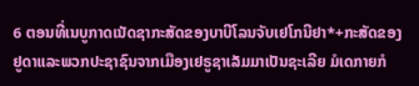6 ຕອນທີ່ເນບູກາດເນັດຊາກະສັດຂອງບາບີໂລນຈັບເຢໂກນີຢາ*+ກະສັດຂອງຢູດາແລະພວກປະຊາຊົນຈາກເມືອງເຢຣູຊາເລັມມາເປັນຊະເລີຍ ມໍເດກາຍກໍ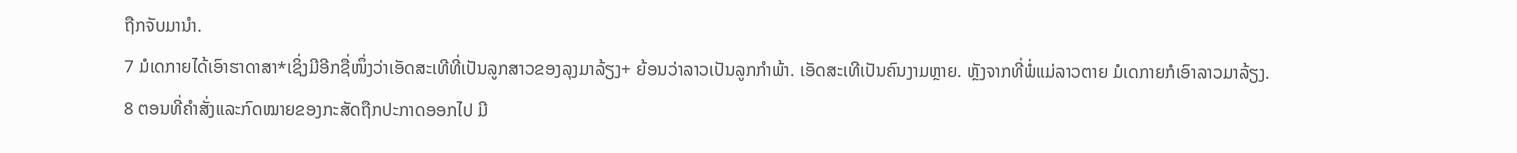ຖືກຈັບມານຳ.
7 ມໍເດກາຍໄດ້ເອົາຮາດາສາ*ເຊິ່ງມີອີກຊື່ໜຶ່ງວ່າເອັດສະເທີທີ່ເປັນລູກສາວຂອງລຸງມາລ້ຽງ+ ຍ້ອນວ່າລາວເປັນລູກກຳພ້າ. ເອັດສະເທີເປັນຄົນງາມຫຼາຍ. ຫຼັງຈາກທີ່ພໍ່ແມ່ລາວຕາຍ ມໍເດກາຍກໍເອົາລາວມາລ້ຽງ.
8 ຕອນທີ່ຄຳສັ່ງແລະກົດໝາຍຂອງກະສັດຖືກປະກາດອອກໄປ ມີ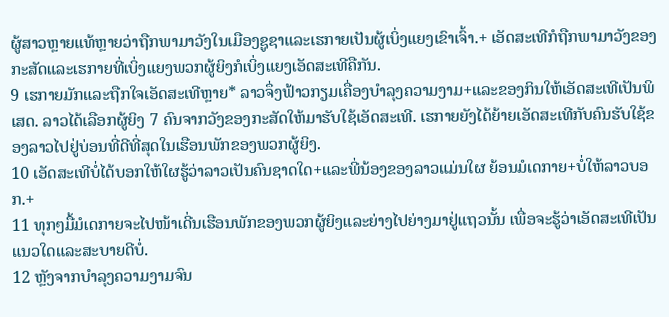ຜູ້ສາວຫຼາຍແທ້ຫຼາຍວ່າຖືກພາມາວັງໃນເມືອງຊູຊາແລະເຮກາຍເປັນຜູ້ເບິ່ງແຍງເຂົາເຈົ້າ.+ ເອັດສະເທີກໍຖືກພາມາວັງຂອງກະສັດແລະເຮກາຍທີ່ເບິ່ງແຍງພວກຜູ້ຍິງກໍເບິ່ງແຍງເອັດສະເທີຄືກັນ.
9 ເຮກາຍມັກແລະຖືກໃຈເອັດສະເທີຫຼາຍ* ລາວຈຶ່ງຟ້າວກຽມເຄື່ອງບຳລຸງຄວາມງາມ+ແລະຂອງກິນໃຫ້ເອັດສະເທີເປັນພິເສດ. ລາວໄດ້ເລືອກຜູ້ຍິງ 7 ຄົນຈາກວັງຂອງກະສັດໃຫ້ມາຮັບໃຊ້ເອັດສະເທີ. ເຮກາຍຍັງໄດ້ຍ້າຍເອັດສະເທີກັບຄົນຮັບໃຊ້ຂອງລາວໄປຢູ່ບ່ອນທີ່ດີທີ່ສຸດໃນເຮືອນພັກຂອງພວກຜູ້ຍິງ.
10 ເອັດສະເທີບໍ່ໄດ້ບອກໃຫ້ໃຜຮູ້ວ່າລາວເປັນຄົນຊາດໃດ+ແລະພີ່ນ້ອງຂອງລາວແມ່ນໃຜ ຍ້ອນມໍເດກາຍ+ບໍ່ໃຫ້ລາວບອກ.+
11 ທຸກໆມື້ມໍເດກາຍຈະໄປໜ້າເດີ່ນເຮືອນພັກຂອງພວກຜູ້ຍິງແລະຍ່າງໄປຍ່າງມາຢູ່ແຖວນັ້ນ ເພື່ອຈະຮູ້ວ່າເອັດສະເທີເປັນແນວໃດແລະສະບາຍດີບໍ່.
12 ຫຼັງຈາກບຳລຸງຄວາມງາມຈົນ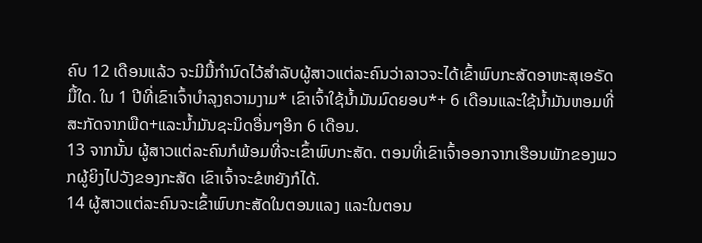ຄົບ 12 ເດືອນແລ້ວ ຈະມີມື້ກຳນົດໄວ້ສຳລັບຜູ້ສາວແຕ່ລະຄົນວ່າລາວຈະໄດ້ເຂົ້າພົບກະສັດອາຫະສຸເອຣັດມື້ໃດ. ໃນ 1 ປີທີ່ເຂົາເຈົ້າບຳລຸງຄວາມງາມ* ເຂົາເຈົ້າໃຊ້ນ້ຳມັນມົດຍອບ*+ 6 ເດືອນແລະໃຊ້ນ້ຳມັນຫອມທີ່ສະກັດຈາກພືດ+ແລະນ້ຳມັນຊະນິດອື່ນໆອີກ 6 ເດືອນ.
13 ຈາກນັ້ນ ຜູ້ສາວແຕ່ລະຄົນກໍພ້ອມທີ່ຈະເຂົ້າພົບກະສັດ. ຕອນທີ່ເຂົາເຈົ້າອອກຈາກເຮືອນພັກຂອງພວກຜູ້ຍິງໄປວັງຂອງກະສັດ ເຂົາເຈົ້າຈະຂໍຫຍັງກໍໄດ້.
14 ຜູ້ສາວແຕ່ລະຄົນຈະເຂົ້າພົບກະສັດໃນຕອນແລງ ແລະໃນຕອນ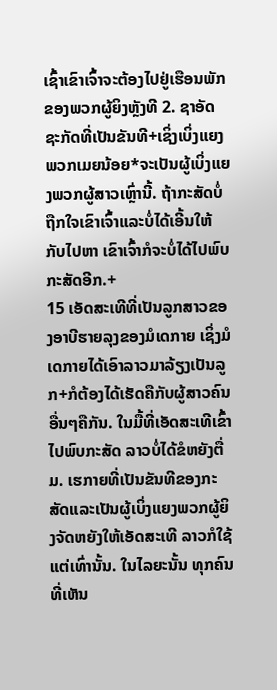ເຊົ້າເຂົາເຈົ້າຈະຕ້ອງໄປຢູ່ເຮືອນພັກຂອງພວກຜູ້ຍິງຫຼັງທີ 2. ຊາອັດຊະກັດທີ່ເປັນຂັນທີ+ເຊິ່ງເບິ່ງແຍງພວກເມຍນ້ອຍ*ຈະເປັນຜູ້ເບິ່ງແຍງພວກຜູ້ສາວເຫຼົ່ານີ້. ຖ້າກະສັດບໍ່ຖືກໃຈເຂົາເຈົ້າແລະບໍ່ໄດ້ເອີ້ນໃຫ້ກັບໄປຫາ ເຂົາເຈົ້າກໍຈະບໍ່ໄດ້ໄປພົບກະສັດອີກ.+
15 ເອັດສະເທີທີ່ເປັນລູກສາວຂອງອາບີຮາຍລຸງຂອງມໍເດກາຍ ເຊິ່ງມໍເດກາຍໄດ້ເອົາລາວມາລ້ຽງເປັນລູກ+ກໍຕ້ອງໄດ້ເຮັດຄືກັບຜູ້ສາວຄົນອື່ນໆຄືກັນ. ໃນມື້ທີ່ເອັດສະເທີເຂົ້າໄປພົບກະສັດ ລາວບໍ່ໄດ້ຂໍຫຍັງຕື່ມ. ເຮກາຍທີ່ເປັນຂັນທີຂອງກະສັດແລະເປັນຜູ້ເບິ່ງແຍງພວກຜູ້ຍິງຈັດຫຍັງໃຫ້ເອັດສະເທີ ລາວກໍໃຊ້ແຕ່ເທົ່ານັ້ນ. ໃນໄລຍະນັ້ນ ທຸກຄົນທີ່ເຫັນ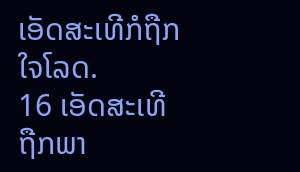ເອັດສະເທີກໍຖືກໃຈໂລດ.
16 ເອັດສະເທີຖືກພາ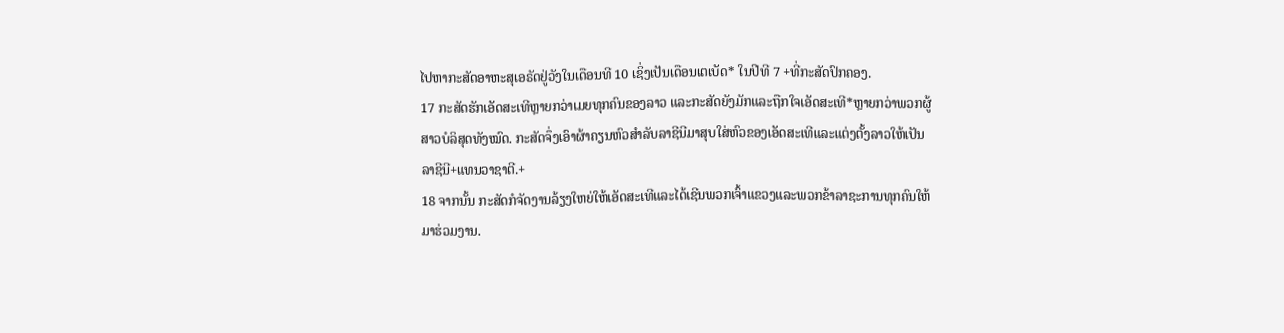ໄປຫາກະສັດອາຫະສຸເອຣັດຢູ່ວັງໃນເດືອນທີ 10 ເຊິ່ງເປັນເດືອນເຕເບັດ* ໃນປີທີ 7 +ທີ່ກະສັດປົກຄອງ.
17 ກະສັດຮັກເອັດສະເທີຫຼາຍກວ່າເມຍທຸກຄົນຂອງລາວ ແລະກະສັດຍັງມັກແລະຖືກໃຈເອັດສະເທີ*ຫຼາຍກວ່າພວກຜູ້ສາວບໍລິສຸດທັງໝົດ. ກະສັດຈຶ່ງເອົາຜ້າຄຽນຫົວສຳລັບລາຊີນີມາສຸບໃສ່ຫົວຂອງເອັດສະເທີແລະແຕ່ງຕັ້ງລາວໃຫ້ເປັນລາຊີນີ+ແທນວາຊາຕີ.+
18 ຈາກນັ້ນ ກະສັດກໍຈັດງານລ້ຽງໃຫຍ່ໃຫ້ເອັດສະເທີແລະໄດ້ເຊີນພວກເຈົ້າແຂວງແລະພວກຂ້າລາຊະການທຸກຄົນໃຫ້ມາຮ່ວມງານ.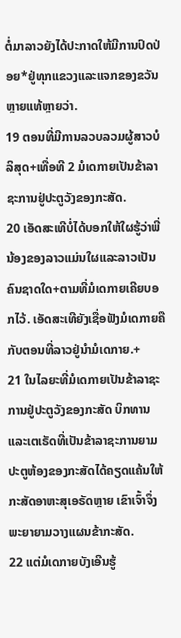ຕໍ່ມາລາວຍັງໄດ້ປະກາດໃຫ້ມີການປົດປ່ອຍ*ຢູ່ທຸກແຂວງແລະແຈກຂອງຂວັນຫຼາຍແທ້ຫຼາຍວ່າ.
19 ຕອນທີ່ມີການລວບລວມຜູ້ສາວບໍລິສຸດ+ເທື່ອທີ 2 ມໍເດກາຍເປັນຂ້າລາຊະການຢູ່ປະຕູວັງຂອງກະສັດ.
20 ເອັດສະເທີບໍ່ໄດ້ບອກໃຫ້ໃຜຮູ້ວ່າພີ່ນ້ອງຂອງລາວແມ່ນໃຜແລະລາວເປັນຄົນຊາດໃດ+ຕາມທີ່ມໍເດກາຍເຄີຍບອກໄວ້. ເອັດສະເທີຍັງເຊື່ອຟັງມໍເດກາຍຄືກັບຕອນທີ່ລາວຢູ່ນຳມໍເດກາຍ.+
21 ໃນໄລຍະທີ່ມໍເດກາຍເປັນຂ້າລາຊະການຢູ່ປະຕູວັງຂອງກະສັດ ບິກທານແລະເຕເຣັດທີ່ເປັນຂ້າລາຊະການຍາມປະຕູຫ້ອງຂອງກະສັດໄດ້ຄຽດແຄ້ນໃຫ້ກະສັດອາຫະສຸເອຣັດຫຼາຍ ເຂົາເຈົ້າຈຶ່ງພະຍາຍາມວາງແຜນຂ້າກະສັດ.
22 ແຕ່ມໍເດກາຍບັງເອີນຮູ້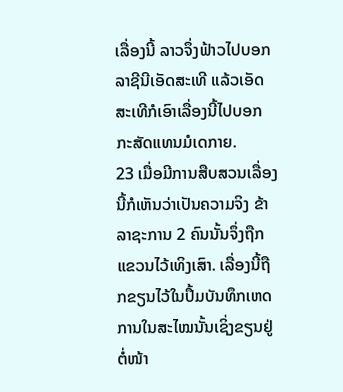ເລື່ອງນີ້ ລາວຈຶ່ງຟ້າວໄປບອກລາຊີນີເອັດສະເທີ ແລ້ວເອັດສະເທີກໍເອົາເລື່ອງນີ້ໄປບອກກະສັດແທນມໍເດກາຍ.
23 ເມື່ອມີການສືບສວນເລື່ອງນີ້ກໍເຫັນວ່າເປັນຄວາມຈິງ ຂ້າລາຊະການ 2 ຄົນນັ້ນຈຶ່ງຖືກແຂວນໄວ້ເທິງເສົາ. ເລື່ອງນີ້ຖືກຂຽນໄວ້ໃນປຶ້ມບັນທຶກເຫດການໃນສະໄໝນັ້ນເຊິ່ງຂຽນຢູ່ຕໍ່ໜ້າ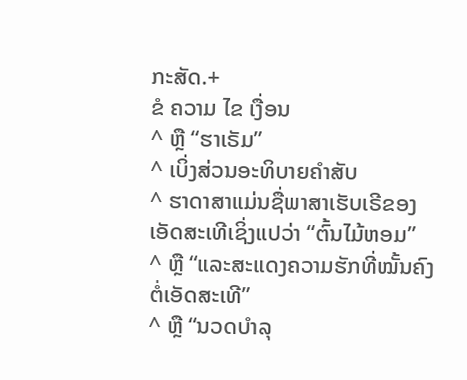ກະສັດ.+
ຂໍ ຄວາມ ໄຂ ເງື່ອນ
^ ຫຼື “ຮາເຣັມ”
^ ເບິ່ງສ່ວນອະທິບາຍຄຳສັບ
^ ຮາດາສາແມ່ນຊື່ພາສາເຮັບເຣີຂອງເອັດສະເທີເຊິ່ງແປວ່າ “ຕົ້ນໄມ້ຫອມ”
^ ຫຼື “ແລະສະແດງຄວາມຮັກທີ່ໝັ້ນຄົງຕໍ່ເອັດສະເທີ”
^ ຫຼື “ນວດບຳລຸ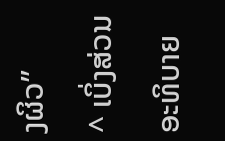ງຜິວ”
^ ເບິ່ງສ່ວນອະທິບາຍ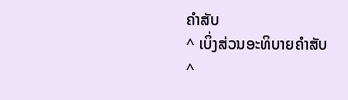ຄຳສັບ
^ ເບິ່ງສ່ວນອະທິບາຍຄຳສັບ
^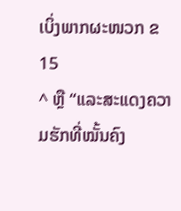ເບິ່ງພາກຜະໜວກ ຂ15
^ ຫຼື “ແລະສະແດງຄວາມຮັກທີ່ໝັ້ນຄົງ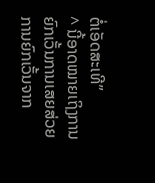ຕໍ່ເອັດສະເທີ”
^ ນີ້ອາດໝາຍເຖິງການຍົກເວັ້ນການເສຍສ່ວຍ ການຍົກເວັ້ນຈາກ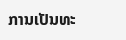ການເປັນທະ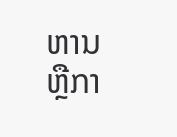ຫານ ຫຼືກາ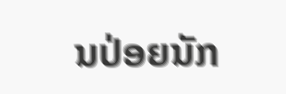ນປ່ອຍນັກ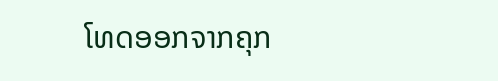ໂທດອອກຈາກຄຸກ